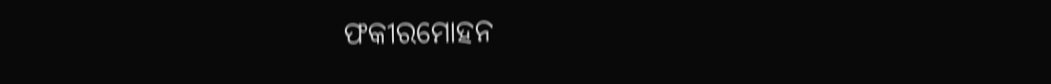ଫକୀରମୋହନ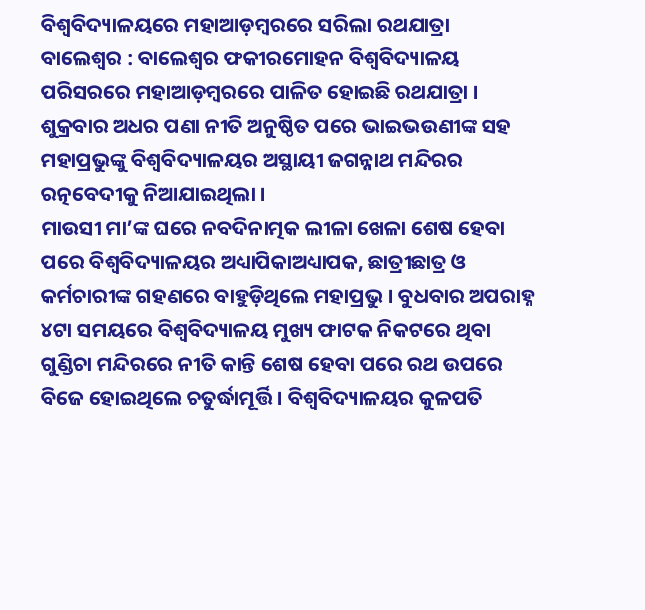ବିଶ୍ୱବିଦ୍ୟାଳୟରେ ମହାଆଡ଼ମ୍ବରରେ ସରିଲା ରଥଯାତ୍ରା
ବାଲେଶ୍ୱର : ବାଲେଶ୍ୱର ଫକୀରମୋହନ ବିଶ୍ୱବିଦ୍ୟାଳୟ ପରିସରରେ ମହାଆଡ଼ମ୍ବରରେ ପାଳିତ ହୋଇଛି ରଥଯାତ୍ରା । ଶୁକ୍ରବାର ଅଧର ପଣା ନୀତି ଅନୁଷ୍ଠିତ ପରେ ଭାଇଭଉଣୀଙ୍କ ସହ ମହାପ୍ରଭୁଙ୍କୁ ବିଶ୍ୱବିଦ୍ୟାଳୟର ଅସ୍ଥାୟୀ ଜଗନ୍ନାଥ ମନ୍ଦିରର ରତ୍ନବେଦୀକୁ ନିଆଯାଇଥିଲା ।
ମାଉସୀ ମା’ଙ୍କ ଘରେ ନବଦିନାତ୍ମକ ଲୀଳା ଖେଳା ଶେଷ ହେବା ପରେ ବିଶ୍ୱବିଦ୍ୟାଳୟର ଅଧ୍ୟାପିକାଅଧ୍ୟାପକ, ଛାତ୍ରୀଛାତ୍ର ଓ କର୍ମଚାରୀଙ୍କ ଗହଣରେ ବାହୁଡ଼ିଥିଲେ ମହାପ୍ରଭୁ । ବୁଧବାର ଅପରାହ୍ନ ୪ଟା ସମୟରେ ବିଶ୍ୱବିଦ୍ୟାଳୟ ମୁଖ୍ୟ ଫାଟକ ନିକଟରେ ଥିବା ଗୁଣ୍ଡିଚା ମନ୍ଦିରରେ ନୀତି କାନ୍ତି ଶେଷ ହେବା ପରେ ରଥ ଉପରେ ବିଜେ ହୋଇଥିଲେ ଚତୁର୍ଦ୍ଧାମୂର୍ତ୍ତି । ବିଶ୍ୱବିଦ୍ୟାଳୟର କୁଳପତି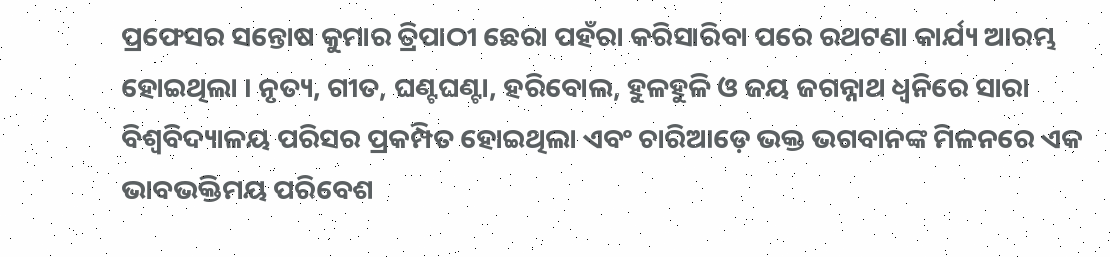ପ୍ରଫେସର ସନ୍ତୋଷ କୁମାର ତ୍ରିପାଠୀ ଛେରା ପହଁରା କରିସାରିବା ପରେ ରଥଟଣା କାର୍ଯ୍ୟ ଆରମ୍ଭ ହୋଇଥିଲା । ନୃତ୍ୟ, ଗୀତ, ଘଣ୍ଟଘଣ୍ଟା, ହରିବୋଲ, ହୁଳହୁଳି ଓ ଜୟ ଜଗନ୍ନାଥ ଧ୍ୱନିରେ ସାରା ବିଶ୍ୱବିଦ୍ୟାଳୟ ପରିସର ପ୍ରକମ୍ପିତ ହୋଇଥିଲା ଏବଂ ଚାରିଆଡ଼େ ଭକ୍ତ ଭଗବାନଙ୍କ ମିଳନରେ ଏକ ଭାବଭକ୍ତିମୟ ପରିବେଶ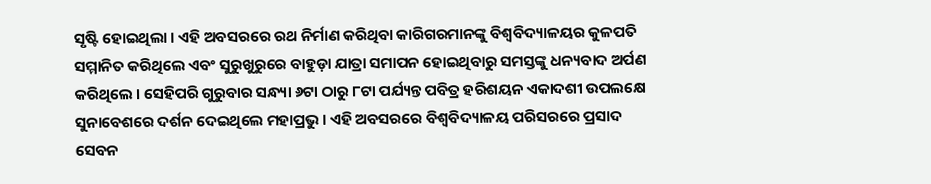ସୃଷ୍ଟି ହୋଇଥିଲା । ଏହି ଅବସରରେ ରଥ ନିର୍ମାଣ କରିଥିବା କାରିଗରମାନଙ୍କୁ ବିଶ୍ୱବିଦ୍ୟାଳୟର କୁଳପତି ସମ୍ମାନିତ କରିଥିଲେ ଏବଂ ସୁରୁଖୁରୁରେ ବାହୁଡ଼ା ଯାତ୍ରା ସମାପନ ହୋଇଥିବାରୁ ସମସ୍ତଙ୍କୁ ଧନ୍ୟବାଦ ଅର୍ପଣ କରିଥିଲେ । ସେହିପରି ଗୁରୁବାର ସନ୍ଧ୍ୟା ୬ଟା ଠାରୁ ୮ଟା ପର୍ଯ୍ୟନ୍ତ ପବିତ୍ର ହରିଶୟନ ଏକାଦଶୀ ଉପଲକ୍ଷେ ସୁନାବେଶରେ ଦର୍ଶନ ଦେଇଥିଲେ ମହାପ୍ରଭୁ । ଏହି ଅବସରରେ ବିଶ୍ୱବିଦ୍ୟାଳୟ ପରିସରରେ ପ୍ରସାଦ ସେବନ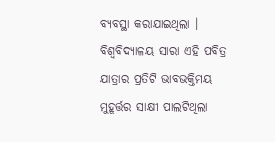ବ୍ୟବସ୍ଥା କରାଯାଇଥିଲା । ବିଶ୍ୱବିଦ୍ୟାଳୟ ସାରା ଏହି ପବିତ୍ର ଯାତ୍ରାର ପ୍ରତିଟି ଭାବଭକ୍ତିମୟ ମୁହୂର୍ତ୍ତର ସାକ୍ଷୀ ପାଲଟିଥିଲା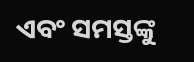ଏବଂ ସମସ୍ତଙ୍କୁ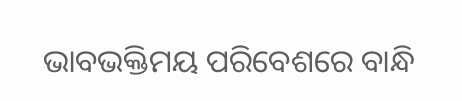ଭାବଭକ୍ତିମୟ ପରିବେଶରେ ବାନ୍ଧି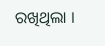ରଖିଥିଲା ।